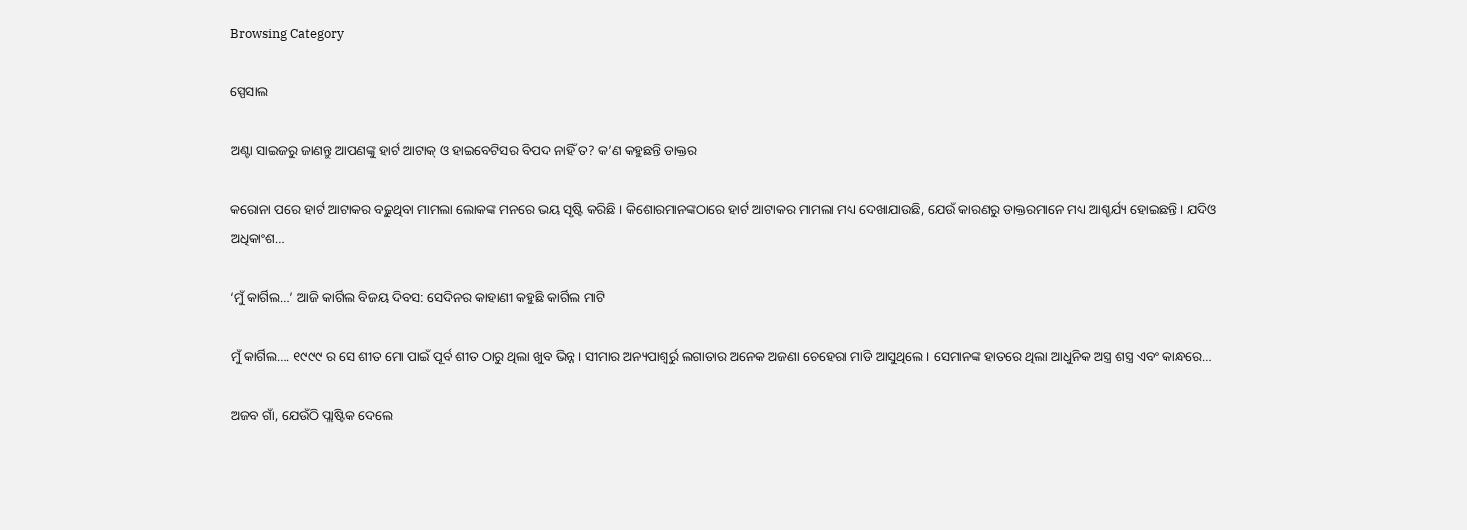Browsing Category

ସ୍ପେସାଲ

ଅଣ୍ଟା ସାଇଜରୁ ଜାଣନ୍ତୁ ଆପଣଙ୍କୁ ହାର୍ଟ ଆଟାକ୍ ଓ ହାଇବେଟିସର ବିପଦ ନାହିଁ ତ? କ’ଣ କହୁଛନ୍ତି ଡାକ୍ତର

କରୋନା ପରେ ହାର୍ଟ ଆଟାକର ବଢ଼ୁଥିବା ମାମଲା ଲୋକଙ୍କ ମନରେ ଭୟ ସୃଷ୍ଟି କରିଛି । କିଶୋରମାନଙ୍କଠାରେ ହାର୍ଟ ଆଟାକର ମାମଲା ମଧ୍ୟ ଦେଖାଯାଉଛି, ଯେଉଁ କାରଣରୁ ଡାକ୍ତରମାନେ ମଧ୍ୟ ଆଶ୍ଚର୍ଯ୍ୟ ହୋଇଛନ୍ତି । ଯଦିଓ ଅଧିକାଂଶ…

‘ମୁଁ କାର୍ଗିଲ…’ ଆଜି କାର୍ଗିଲ ବିଜୟ ଦିବସ: ସେଦିନର କାହାଣୀ କହୁଛି କାର୍ଗିଲ ମାଟି

ମୁଁ କାର୍ଗିଲ…. ୧୯୯୯ ର ସେ ଶୀତ ମୋ ପାଇଁ ପୂର୍ବ ଶୀତ ଠାରୁ ଥିଲା ଖୁବ ଭିନ୍ନ । ସୀମାର ଅନ୍ୟପାଶ୍ୱର୍ରୁ ଲଗାତାର ଅନେକ ଅଜଣା ଚେହେରା ମାଡି ଆସୁଥିଲେ । ସେମାନଙ୍କ ହାତରେ ଥିଲା ଆଧୁନିକ ଅସ୍ତ୍ର ଶସ୍ତ୍ର ଏବଂ କାନ୍ଧରେ…

ଅଜବ ଗାଁ, ଯେଉଁଠି ପ୍ଲାଷ୍ଟିକ ଦେଲେ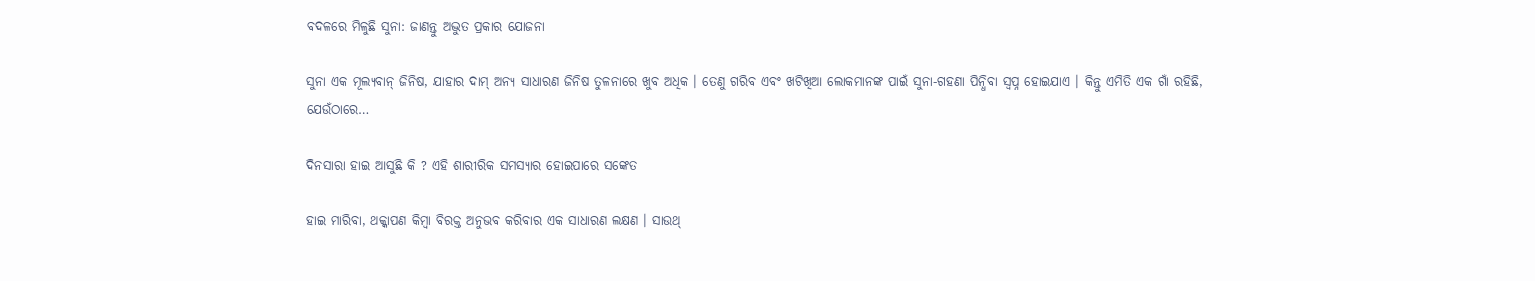ବଦଳରେ ମିଳୁଛି ସୁନା: ଜାଣନ୍ତୁ ଅଦ୍ଭୁତ ପ୍ରକାର ଯୋଜନା

ସୁନା ଏକ ମୂଲ୍ୟବାନ୍ ଜିନିଷ, ଯାହାର ଦାମ୍ ଅନ୍ୟ ସାଧାରଣ ଜିନିଷ ତୁଳନାରେ ଖୁବ ଅଧିକ । ତେଣୁ ଗରିବ ଏବଂ ଖଟିଖିଆ ଲୋକମାନଙ୍କ ପାଇଁ ସୁନା-ଗହଣା ପିନ୍ଧିବା ସ୍ୱପ୍ନ ହୋଇଯାଏ । କିନ୍ତୁ ଏମିତି ଏକ ଗାଁ ରହିଛି, ଯେଉଁଠାରେ…

ଦିନସାରା ହାଇ ଆସୁଛି କି ? ଏହି ଶାରୀରିକ ସମସ୍ୟାର ହୋଇପାରେ ସଙ୍କେତ

ହାଇ ମାରିବା, ଥକ୍କାପଣ କିମ୍ବା ବିରକ୍ତ ଅନୁଭବ କରିବାର ଏକ ସାଧାରଣ ଲକ୍ଷଣ । ସାଉଥ୍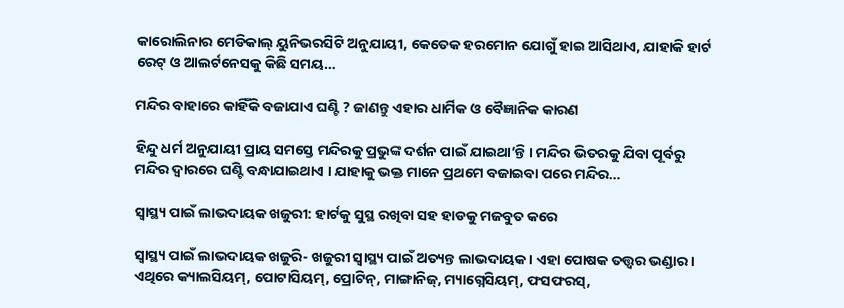କାରୋଲିନାର ମେଡିକାଲ୍ ୟୁନିଭରସିଟି ଅନୁଯାୟୀ, କେତେକ ହରମୋନ ଯୋଗୁଁ ହାଇ ଆସିଥାଏ, ଯାହାକି ହାର୍ଟ ରେଟ୍ ଓ ଆଲର୍ଟନେସକୁ କିଛି ସମୟ…

ମନ୍ଦିର ବାହାରେ କାହିଁକି ବଜାଯାଏ ଘଣ୍ଟି ? ଜାଣନ୍ତୁ ଏହାର ଧାର୍ମିକ ଓ ବୈଜ୍ଞାନିକ କାରଣ

ହିନ୍ଦୁ ଧର୍ମ ଅନୁଯାୟୀ ପ୍ରାୟ ସମସ୍ତେ ମନ୍ଦିରକୁ ପ୍ରଭୁଙ୍କ ଦର୍ଶନ ପାଇଁ ଯାଇଥା’ନ୍ତି । ମନ୍ଦିର ଭିତରକୁ ଯିବା ପୂର୍ବରୁ ମନ୍ଦିର ଦ୍ୱାରରେ ଘଣ୍ଟି ବନ୍ଧାଯାଇଥାଏ । ଯାହାକୁ ଭକ୍ତ ମାନେ ପ୍ରଥମେ ବଜାଇବା ପରେ ମନ୍ଦିର…

ସ୍ୱାସ୍ଥ୍ୟ ପାଇଁ ଲାଭଦାୟକ ଖଜୁରୀ: ହାର୍ଟକୁ ସୁସ୍ଥ ରଖିବା ସହ ହାଡକୁ ମଜବୁତ କରେ

ସ୍ୱାସ୍ଥ୍ୟ ପାଇଁ ଲାଭଦାୟକ ଖଜୁରି- ଖଜୁରୀ ସ୍ୱାସ୍ଥ୍ୟ ପାଇଁ ଅତ୍ୟନ୍ତ ଲାଭଦାୟକ । ଏହା ପୋଷକ ତତ୍ତ୍ୱର ଭଣ୍ଡାର । ଏଥିରେ କ୍ୟାଲସିୟମ୍, ପୋଟାସିୟମ୍, ପ୍ରୋଟିନ୍, ମାଙ୍ଗାନିଜ୍, ମ୍ୟାଗ୍ନେସିୟମ୍, ଫସଫରସ୍,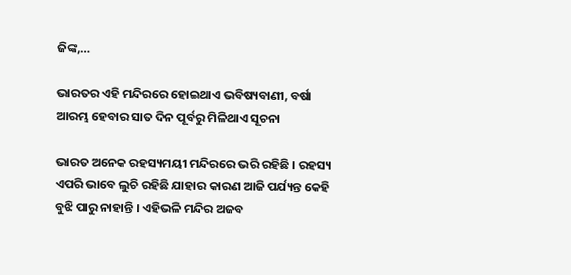ଜିଙ୍କ,…

ଭାରତର ଏହି ମନ୍ଦିରରେ ହୋଇଥାଏ ଭବିଷ୍ୟବାଣୀ, ବର୍ଷା ଆରମ୍ଭ ହେବାର ସାତ ଦିନ ପୂର୍ବରୁ ମିଳିଥାଏ ସୂଚନା

ଭାରତ ଅନେକ ରହସ୍ୟମୟୀ ମନ୍ଦିରରେ ଭରି ରହିଛି । ରହସ୍ୟ ଏପରି ଭାବେ ଲୁଚି ରହିଛି ଯାହାର କାରଣ ଆଜି ପର୍ଯ୍ୟନ୍ତ କେହି ବୁଝି ପାରୁ ନାହାନ୍ତି । ଏହିଭଳି ମନ୍ଦିର ଅଜବ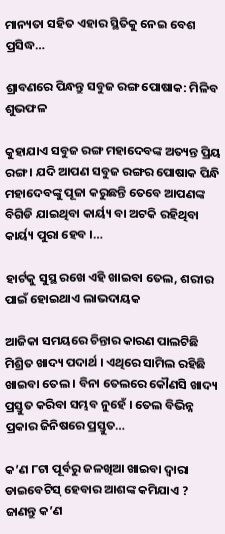ମାନ୍ୟତା ସହିତ ଏହାର ସ୍ଥିତିକୁ ନେଇ ବେଶ ପ୍ରସିଦ୍ଧ…

ଶ୍ରାବଣରେ ପିନ୍ଧନ୍ତୁ ସବୁଜ ରଙ୍ଗ ପୋଷାକ: ମିଳିବ ଶୁଭଫଳ

କୁହାଯାଏ ସବୁଜ ରଙ୍ଗ ମହାଦେବଙ୍କ ଅତ୍ୟନ୍ତ ପ୍ରିୟ ରଙ୍ଗ । ଯଦି ଆପଣ ସବୁଜ ରଙ୍ଗର ପୋଷାକ ପିନ୍ଧି ମହାଦେବଙ୍କୁ ପୂଜା କରୁଛନ୍ତି ତେବେ ଆପଣଙ୍କ ବିଗିଡି ଯାଇଥିବା କାର୍ୟ୍ୟ ବା ଅଟକି ରହିଥିବା କାର୍ୟ୍ୟ ପୁରା ହେବ ।…

ହାର୍ଟକୁ ସୁସ୍ଥ ରଖେ ଏହି ଖାଇବା ତେଲ, ଶରୀର ପାଇଁ ହୋଇଥାଏ ଲାଭଦାୟକ

ଆଜିକା ସମୟରେ ଚିନ୍ତାର କାରଣ ପାଲଟିଛି ମିଶ୍ରିତ ଖାଦ୍ୟ ପଦାର୍ଥ । ଏଥିରେ ସାମିଲ ରହିଛି ଖାଇବା ତେଲ । ବିନା ତେଲରେ କୌଣସି ଖାଦ୍ୟ ପ୍ରସ୍ତୁତ କରିବା ସମ୍ଭବ ନୁହେଁ । ତେଲ ବିଭିନ୍ନ ପ୍ରକାର ଜିନିଷରେ ପ୍ରସ୍ତୁତ…

କ’ଣ ୮ଟା ପୂର୍ବରୁ ଜଳଖିଆ ଖାଇବା ଦ୍ୱାରା ଡାଇବେଟିସ୍ ହେବାର ଆଶଙ୍କ କମିଯାଏ ? ଜାଣନ୍ତୁ କ’ଣ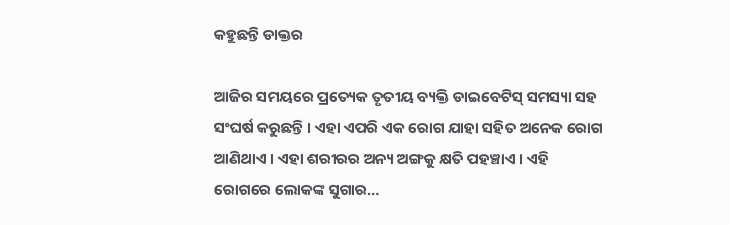କହୁଛନ୍ତି ଡାକ୍ତର

ଆଜିର ସମୟରେ ପ୍ରତ୍ୟେକ ତୃତୀୟ ବ୍ୟକ୍ତି ଡାଇବେଟିସ୍ ସମସ୍ୟା ସହ ସଂଘର୍ଷ କରୁଛନ୍ତି । ଏହା ଏପରି ଏକ ରୋଗ ଯାହା ସହିତ ଅନେକ ରୋଗ ଆଣିଥାଏ । ଏହା ଶରୀରର ଅନ୍ୟ ଅଙ୍ଗକୁ କ୍ଷତି ପହଞ୍ଚାଏ । ଏହି ରୋଗରେ ଲୋକଙ୍କ ସୁଗାର…